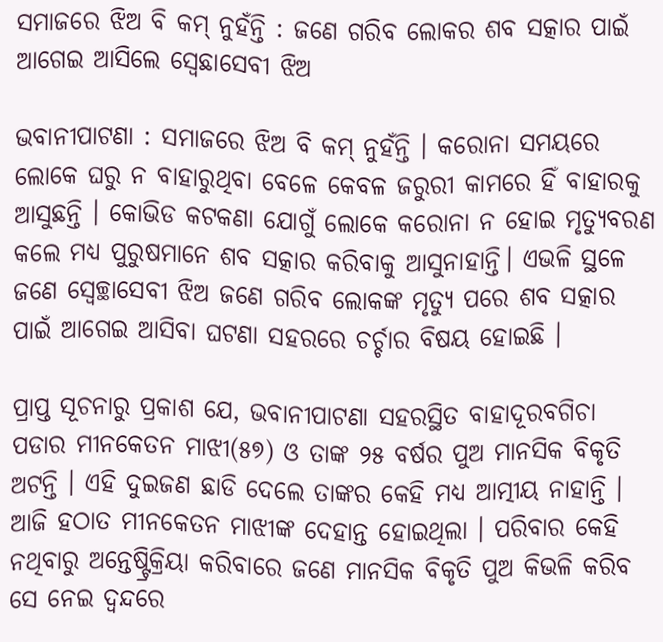ସମାଜରେ ଝିଅ ବି କମ୍‌ ନୁହଁନ୍ତି : ଜଣେ ଗରିବ ଲୋକର ଶବ ସତ୍କାର ପାଇଁ ଆଗେଇ ଆସିଲେ ସ୍ବେଛାସେବୀ ଝିଅ

ଭବାନୀପାଟଣା : ସମାଜରେ ଝିଅ ବି କମ୍ ନୁହଁନ୍ତି । କରୋନା ସମୟରେ ଲୋକେ ଘରୁ ନ ବାହାରୁଥିବା ବେଳେ କେବଳ ଜରୁରୀ କାମରେ ହିଁ ବାହାରକୁ ଆସୁଛନ୍ତି । କୋଭିଡ କଟକଣା ଯୋଗୁଁ ଲୋକେ କରୋନା ନ ହୋଇ ମୃତ୍ୟୁବରଣ କଲେ ମଧ୍ୟ ପୁରୁଷମାନେ ଶବ ସତ୍କାର କରିବାକୁ ଆସୁନାହାନ୍ତି। ଏଭଳି ସ୍ଥଳେ ଜଣେ ସ୍ବେଚ୍ଛାସେବୀ ଝିଅ ଜଣେ ଗରିବ ଲୋକଙ୍କ ମୃତ୍ୟୁ ପରେ ଶବ ସତ୍କାର ପାଇଁ ଆଗେଇ ଆସିବା ଘଟଣା ସହରରେ ଚର୍ଚ୍ଚାର ବିଷୟ ହୋଇଛି ।

ପ୍ରାପ୍ତ ସୂଚନାରୁ ପ୍ରକାଶ ଯେ, ଭବାନୀପାଟଣା ସହରସ୍ଥିତ ବାହାଦୂରବଗିଚା ପଡାର ମୀନକେତନ ମାଝୀ(୫୭) ଓ ତାଙ୍କ ୨୫ ବର୍ଷର ପୁଅ ମାନସିକ ବିକୃତି ଅଟନ୍ତି । ଏହି ଦୁଇଜଣ ଛାଡି ଦେଲେ ତାଙ୍କର କେହି ମଧ୍ୟ ଆତ୍ମୀୟ ନାହାନ୍ତି । ଆଜି ହଠାତ ମୀନକେତନ ମାଝୀଙ୍କ ଦେହାନ୍ତ ହୋଇଥିଲା । ପରିବାର କେହି ନଥିବାରୁ ଅନ୍ତେଷ୍ଟ୍ରିକ୍ରିୟା କରିବାରେ ଜଣେ ମାନସିକ ବିକୃତି ପୁଅ କିଭଳି କରିବ ସେ ନେଇ ଦ୍ଵନ୍ଦରେ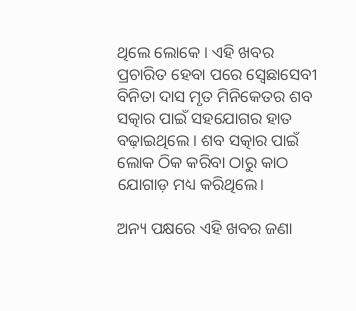ଥିଲେ ଲୋକେ । ଏହି ଖବର ପ୍ରଚାରିତ ହେବା ପରେ ସ୍ବେଛାସେବୀ ବିନିତା ଦାସ ମୃତ ମିନିକେତର ଶବ ସତ୍କାର ପାଇଁ ସହଯୋଗର ହାତ ବଢ଼ାଇଥିଲେ । ଶବ ସତ୍କାର ପାଇଁ ଲୋକ ଠିକ କରିବା ଠାରୁ କାଠ ଯୋଗାଡ଼ ମଧ୍ୟ କରିଥିଲେ।

ଅନ୍ୟ ପକ୍ଷରେ ଏହି ଖବର ଜଣା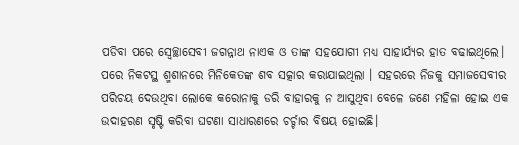ପଡିବା ପରେ ସ୍ବେଚ୍ଛାସେବୀ ଜଗନ୍ନାଥ ନାଏକ ଓ ତାଙ୍କ ସହଯୋଗୀ ମଧ୍ୟ ସାହାର୍ଯ୍ୟର ହାତ ବଢାଇଥିଲେ। ପରେ ନିକଟସ୍ଥ ଶ୍ମଶାନରେ ମିନିକେତଙ୍କ ଶବ ସତ୍କାର କରାଯାଇଥିଲା । ସହରରେ ନିଜକୁ ସମାଜସେବୀର ପରିଚୟ ଦେଉଥିବା ଲୋକେ କରୋନାକୁ ଡରି ବାହାରକୁ ନ ଆସୁଥିବା ବେଳେ ଜଣେ ମହିଳା ହୋଇ ଏକ ଉଦାହରଣ ସୃଷ୍ଟି କରିବା ଘଟଣା ସାଧାରଣରେ ଚର୍ଚ୍ଚାର ବିଷୟ ହୋଇଛି।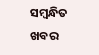ସମ୍ବନ୍ଧିତ ଖବର